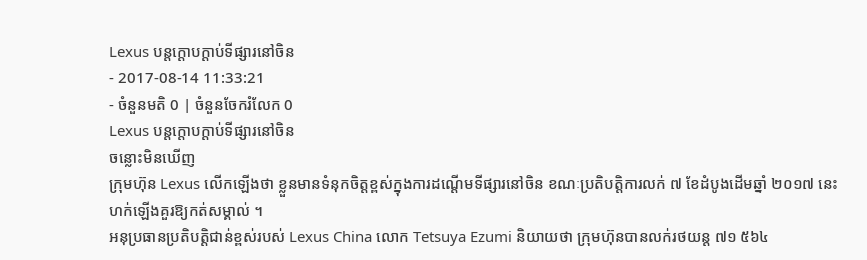Lexus បន្តក្ដោបក្ដាប់ទីផ្សារនៅចិន
- 2017-08-14 11:33:21
- ចំនួនមតិ 0 | ចំនួនចែករំលែក 0
Lexus បន្តក្ដោបក្ដាប់ទីផ្សារនៅចិន
ចន្លោះមិនឃើញ
ក្រុមហ៊ុន Lexus លើកឡើងថា ខ្លួនមានទំនុកចិត្តខ្ពស់ក្នុងការដណ្ដើមទីផ្សារនៅចិន ខណៈប្រតិបត្តិការលក់ ៧ ខែដំបូងដើមឆ្នាំ ២០១៧ នេះហក់ឡើងគួរឱ្យកត់សម្គាល់ ។
អនុប្រធានប្រតិបត្តិជាន់ខ្ពស់របស់ Lexus China លោក Tetsuya Ezumi និយាយថា ក្រុមហ៊ុនបានលក់រថយន្ត ៧១ ៥៦៤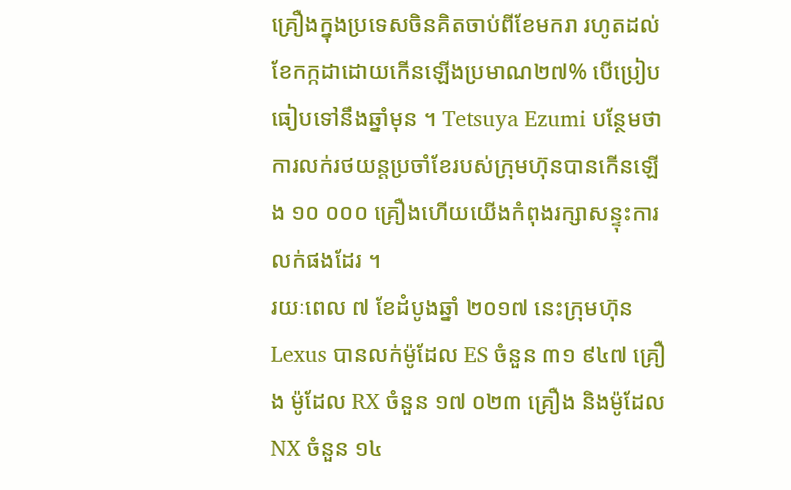គ្រឿងក្នុងប្រទេសចិនគិតចាប់ពីខែមករា រហូតដល់ខែកក្កដាដោយកើនឡើងប្រមាណ២៧% បើប្រៀបធៀបទៅនឹងឆ្នាំមុន ។ Tetsuya Ezumi បន្ថែមថា ការលក់រថយន្តប្រចាំខែរបស់ក្រុមហ៊ុនបានកើនឡើង ១០ ០០០ គ្រឿងហើយយើងកំពុងរក្សាសន្ទុះការលក់ផងដែរ ។
រយៈពេល ៧ ខែដំបូងឆ្នាំ ២០១៧ នេះក្រុមហ៊ុន Lexus បានលក់ម៉ូដែល ES ចំនួន ៣១ ៩៤៧ គ្រឿង ម៉ូដែល RX ចំនួន ១៧ ០២៣ គ្រឿង និងម៉ូដែល NX ចំនួន ១៤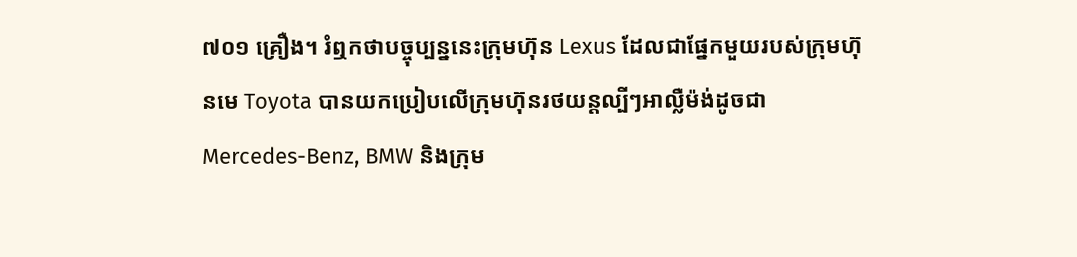៧០១ គ្រឿង។ រំឮកថាបច្ចុប្បន្ននេះក្រុមហ៊ុន Lexus ដែលជាផ្នែកមួយរបស់ក្រុមហ៊ុនមេ Toyota បានយកប្រៀបលើក្រុមហ៊ុនរថយន្តល្បីៗអាល្លឺម៉ង់ដូចជា Mercedes-Benz, BMW និងក្រុម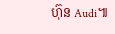ហ៊ុន Audi៕